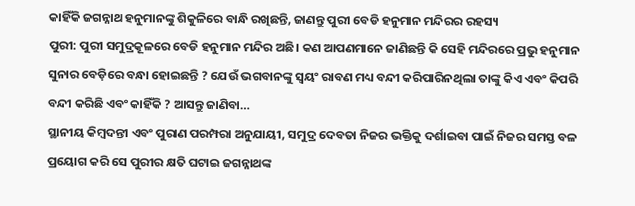କାହିଁକି ଜଗନ୍ନାଥ ହନୁମାନଙ୍କୁ ଶିକୁଳିରେ ବାନ୍ଧି ରଖିଛନ୍ତି, ଜାଣନ୍ତୁ ପୁରୀ ବେଡି ହନୁମାନ ମନ୍ଦିରର ରହସ୍ୟ
ପୁରୀ: ପୁରୀ ସମୁଦ୍ରକୂଳରେ ବେଡି ହନୁମାନ ମନ୍ଦିର ଅଛି। କଣ ଆପଣମାନେ ଜାଣିଛନ୍ତି କି ସେହି ମନ୍ଦିରରେ ପ୍ରଭୁ ହନୁମାନ ସୁନାର ବେଡ଼ିରେ ବନ୍ଧା ହୋଇଛନ୍ତି ? ଯେଉଁ ଭଗବାନଙ୍କୁ ସ୍ୱୟଂ ରାବଣ ମଧ୍ୟ ବନ୍ଦୀ କରିପାରିନଥିଲା ତାଙ୍କୁ କିଏ ଏବଂ କିପରି ବନ୍ଦୀ କରିଛି ଏବଂ କାହିଁକି ? ଆସନ୍ତୁ ଜାଣିବା…
ସ୍ଥାନୀୟ କିମ୍ବଦନ୍ତୀ ଏବଂ ପୁରାଣ ପରମ୍ପରା ଅନୁଯାୟୀ, ସମୁଦ୍ର ଦେବତା ନିଜର ଭକ୍ତିକୁ ଦର୍ଶାଇବା ପାଇଁ ନିଜର ସମସ୍ତ ବଳ ପ୍ରୟୋଗ କରି ସେ ପୁରୀର କ୍ଷତି ଘଟାଇ ଜଗନ୍ନାଥଙ୍କ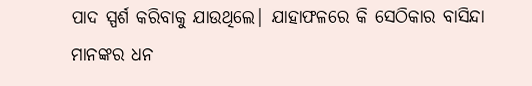ପାଦ ସ୍ପର୍ଶ କରିବାକୁ ଯାଉଥିଲେ| ଯାହାଫଳରେ କି ସେଠିକାର ବାସିନ୍ଦା ମାନଙ୍କର ଧନ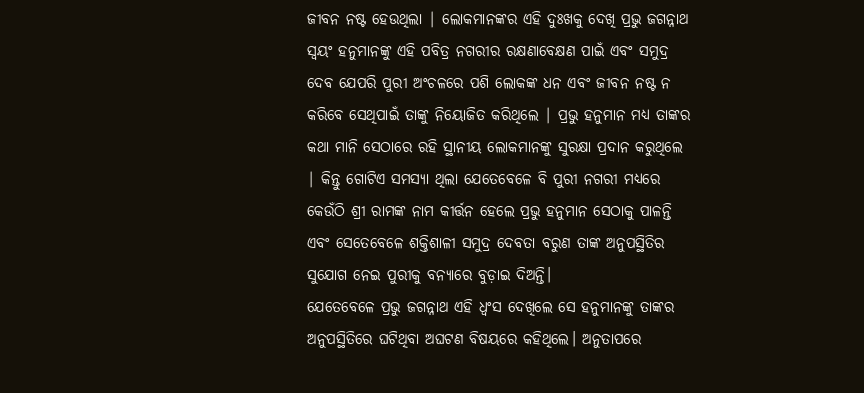ଜୀବନ ନଷ୍ଟ ହେଉଥିଲା | ଲୋକମାନଙ୍କର ଏହି ଦୁଃଖକୁ ଦେଖି ପ୍ରଭୁ ଜଗନ୍ନାଥ ସ୍ୱୟଂ ହନୁମାନଙ୍କୁ ଏହି ପବିତ୍ର ନଗରୀର ରକ୍ଷଣାବେକ୍ଷଣ ପାଇଁ ଏବଂ ସମୁଦ୍ର ଦେବ ଯେପରି ପୁରୀ ଅଂଚଳରେ ପଶି ଲୋକଙ୍କ ଧନ ଏବଂ ଜୀବନ ନଷ୍ଟ ନ କରିବେ ସେଥିପାଇଁ ତାଙ୍କୁ ନିୟୋଜିତ କରିଥିଲେ | ପ୍ରଭୁ ହନୁମାନ ମଧ୍ୟ ତାଙ୍କର କଥା ମାନି ସେଠାରେ ରହି ସ୍ଥାନୀୟ ଲୋକମାନଙ୍କୁ ସୁରକ୍ଷା ପ୍ରଦାନ କରୁଥିଲେ | କିନ୍ତୁ ଗୋଟିଏ ସମସ୍ୟା ଥିଲା ଯେତେବେଳେ ବି ପୁରୀ ନଗରୀ ମଧ୍ୟରେ କେଉଁଠି ଶ୍ରୀ ରାମଙ୍କ ନାମ କୀର୍ତ୍ତନ ହେଲେ ପ୍ରଭୁ ହନୁମାନ ସେଠାକୁ ପାଳନ୍ତି ଏବଂ ସେତେବେଳେ ଶକ୍ତିଶାଳୀ ସମୁଦ୍ର ଦେବତା ବରୁଣ ତାଙ୍କ ଅନୁପସ୍ଥିତିର ସୁଯୋଗ ନେଇ ପୁରୀକୁ ବନ୍ୟାରେ ବୁଡ଼ାଇ ଦିଅନ୍ତି।
ଯେତେବେଳେ ପ୍ରଭୁ ଜଗନ୍ନାଥ ଏହି ଧ୍ୱଂସ ଦେଖିଲେ ସେ ହନୁମାନଙ୍କୁ ତାଙ୍କର ଅନୁପସ୍ଥିତିରେ ଘଟିଥିବା ଅଘଟଣ ବିଷୟରେ କହିଥିଲେ। ଅନୁତାପରେ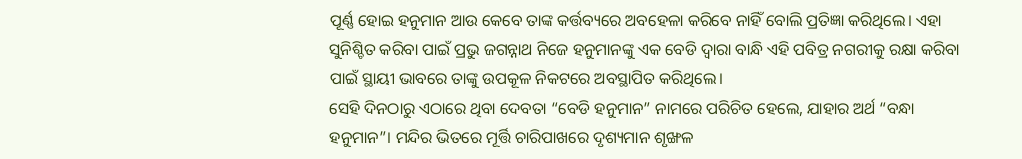ପୂର୍ଣ୍ଣ ହୋଇ ହନୁମାନ ଆଉ କେବେ ତାଙ୍କ କର୍ତ୍ତବ୍ୟରେ ଅବହେଳା କରିବେ ନାହିଁ ବୋଲି ପ୍ରତିଜ୍ଞା କରିଥିଲେ। ଏହା ସୁନିଶ୍ଚିତ କରିବା ପାଇଁ ପ୍ରଭୁ ଜଗନ୍ନାଥ ନିଜେ ହନୁମାନଙ୍କୁ ଏକ ବେଡି ଦ୍ୱାରା ବାନ୍ଧି ଏହି ପବିତ୍ର ନଗରୀକୁ ରକ୍ଷା କରିବା ପାଇଁ ସ୍ଥାୟୀ ଭାବରେ ତାଙ୍କୁ ଉପକୂଳ ନିକଟରେ ଅବସ୍ଥାପିତ କରିଥିଲେ।
ସେହି ଦିନଠାରୁ ଏଠାରେ ଥିବା ଦେବତା “ବେଡି ହନୁମାନ” ନାମରେ ପରିଚିତ ହେଲେ, ଯାହାର ଅର୍ଥ “ବନ୍ଧା ହନୁମାନ”। ମନ୍ଦିର ଭିତରେ ମୂର୍ତ୍ତି ଚାରିପାଖରେ ଦୃଶ୍ୟମାନ ଶୃଙ୍ଖଳ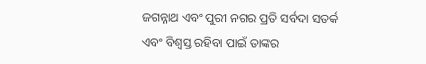ଜଗନ୍ନାଥ ଏବଂ ପୁରୀ ନଗର ପ୍ରତି ସର୍ବଦା ସତର୍କ ଏବଂ ବିଶ୍ୱସ୍ତ ରହିବା ପାଇଁ ତାଙ୍କର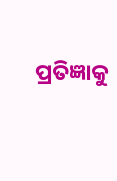ପ୍ରତିଜ୍ଞାକୁ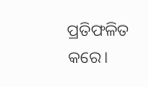ପ୍ରତିଫଳିତ କରେ।